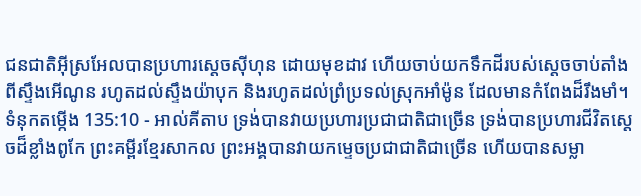ជនជាតិអ៊ីស្រអែលបានប្រហារស្តេចស៊ីហុន ដោយមុខដាវ ហើយចាប់យកទឹកដីរបស់ស្តេចចាប់តាំងពីស្ទឹងអើណូន រហូតដល់ស្ទឹងយ៉ាបុក និងរហូតដល់ព្រំប្រទល់ស្រុកអាំម៉ូន ដែលមានកំពែងដ៏រឹងមាំ។
ទំនុកតម្កើង 135:10 - អាល់គីតាប ទ្រង់បានវាយប្រហារប្រជាជាតិជាច្រើន ទ្រង់បានប្រហារជីវិតស្ដេចដ៏ខ្លាំងពូកែ ព្រះគម្ពីរខ្មែរសាកល ព្រះអង្គបានវាយកម្ទេចប្រជាជាតិជាច្រើន ហើយបានសម្លា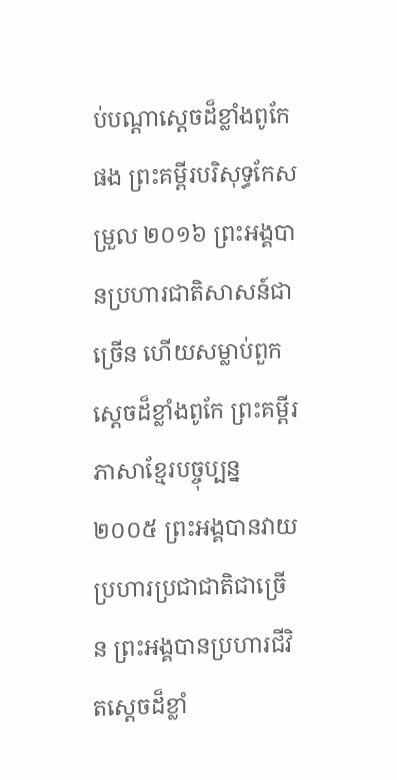ប់បណ្ដាស្ដេចដ៏ខ្លាំងពូកែផង ព្រះគម្ពីរបរិសុទ្ធកែសម្រួល ២០១៦ ព្រះអង្គបានប្រហារជាតិសាសន៍ជាច្រើន ហើយសម្លាប់ពួកស្តេចដ៏ខ្លាំងពូកែ ព្រះគម្ពីរភាសាខ្មែរបច្ចុប្បន្ន ២០០៥ ព្រះអង្គបានវាយប្រហារប្រជាជាតិជាច្រើន ព្រះអង្គបានប្រហារជីវិតស្ដេចដ៏ខ្លាំ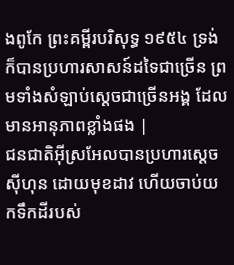ងពូកែ ព្រះគម្ពីរបរិសុទ្ធ ១៩៥៤ ទ្រង់ក៏បានប្រហារសាសន៍ដទៃជាច្រើន ព្រមទាំងសំឡាប់ស្តេចជាច្រើនអង្គ ដែលមានអានុភាពខ្លាំងផង |
ជនជាតិអ៊ីស្រអែលបានប្រហារស្តេចស៊ីហុន ដោយមុខដាវ ហើយចាប់យកទឹកដីរបស់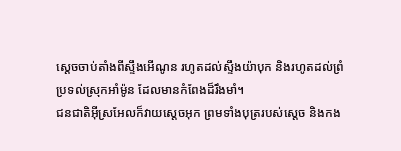ស្តេចចាប់តាំងពីស្ទឹងអើណូន រហូតដល់ស្ទឹងយ៉ាបុក និងរហូតដល់ព្រំប្រទល់ស្រុកអាំម៉ូន ដែលមានកំពែងដ៏រឹងមាំ។
ជនជាតិអ៊ីស្រអែលក៏វាយស្តេចអុក ព្រមទាំងបុត្ររបស់ស្តេច និងកង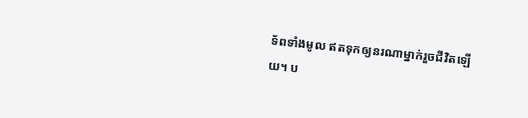ទ័ពទាំងមូល ឥតទុកឲ្យនរណាម្នាក់រួចជីវិតឡើយ។ ប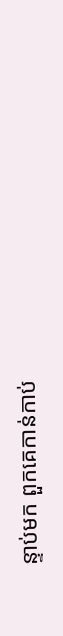ន្ទាប់មក ពួកគេកាន់កាប់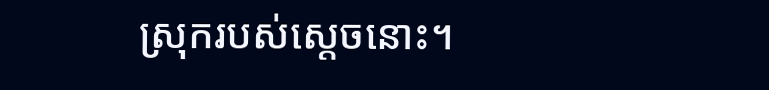ស្រុករបស់ស្តេចនោះ។